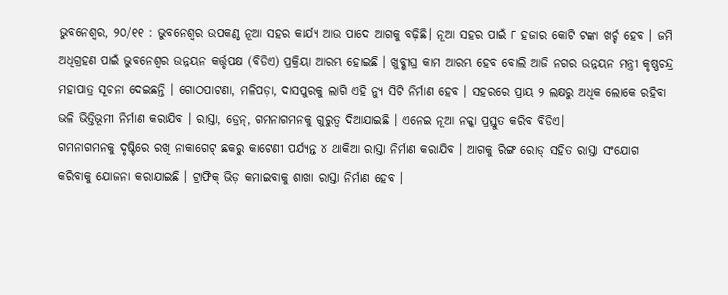ଭୁବନେଶ୍ୱର, ୨୦/୧୧ : ଭୁବନେଶ୍ୱର ଉପକଣ୍ଠ ନୂଆ ସହର କାର୍ଯ୍ୟ ଆଉ ପାଦେ ଆଗକୁ ବଢ଼ିଛି। ନୂଆ ସହର ପାଇଁ ୮ ହଜାର କୋଟି ଟଙ୍କା ଖର୍ଚ୍ଚ ହେବ । ଜମି ଅଧିଗ୍ରହଣ ପାଇଁ ଭୁବନେଶ୍ୱର ଉନ୍ନୟନ କର୍ତ୍ତୃପକ୍ଷ (ବିଡିଏ) ପ୍ରକ୍ରିୟା ଆରମ୍ଭ ହୋଇଛି । ଖୁବ୍ଶୀଘ୍ର କାମ ଆରମ୍ଭ ହେବ ବୋଲି ଆଜି ନଗର ଉନ୍ନୟନ ମନ୍ତ୍ରୀ କୃଷ୍ଣଚନ୍ଦ୍ର ମହାପାତ୍ର ସୂଚନା ଦେଇଛନ୍ତି । ଗୋଠପାଟଣା, ମଳିପଡ଼ା, ଦାସପୁରକୁ ଲାଗି ଏହି ନ୍ୟୁ ସିଟି ନିର୍ମାଣ ହେବ । ସହରରେ ପ୍ରାୟ ୨ ଲକ୍ଷରୁ ଅଧିକ ଲୋକେ ରହିବା ଭଳି ଭିତ୍ତିଭୂମୀ ନିର୍ମାଣ କରାଯିବ । ରାସ୍ତା, ଡ୍ରେନ୍, ଗମନାଗମନକୁ ଗୁରୁତ୍ୱ ଦିଆଯାଇଛି । ଏନେଇ ନୂଆ ନକ୍କା ପ୍ରସ୍ତୁତ କରିବ ବିଡିଏ।
ଗମନାଗମନକୁ ଦୃଷ୍ଟିରେ ରଖି ନାକାଗେଟ୍ ଛକରୁ କାଟେଣୀ ପର୍ଯ୍ୟନ୍ତ ୪ ଥାକିଆ ରାସ୍ତା ନିର୍ମାଣ କରାଯିବ । ଆଗକୁ ରିଙ୍ଗ ରୋଡ୍ ସହିତ ରାସ୍ତା ସଂଯୋଗ କରିବାକୁ ଯୋଜନା କରାଯାଇଛି । ଟ୍ରାଫିକ୍ ଭିଡ଼ କମାଇବାକୁ ଶାଖା ରାସ୍ତା ନିର୍ମାଣ ହେବ ।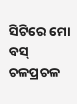ସିଟିରେ ମୋ ବସ୍ ଚଳପ୍ରଚଳ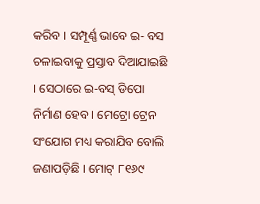କରିବ । ସମ୍ପୂର୍ଣ୍ଣ ଭାବେ ଇ- ବସ ଚଳାଇବାକୁ ପ୍ରସ୍ତାବ ଦିଆଯାଇଛି । ସେଠାରେ ଇ-ବସ୍ ଡିପୋ ନିର୍ମାଣ ହେବ । ମେଟ୍ରୋ ଟ୍ରେନ ସଂଯୋଗ ମଧ୍ୟ କରାଯିବ ବୋଲି ଜଣାପଡ଼ିଛି । ମୋଟ୍ ୮୧୬୯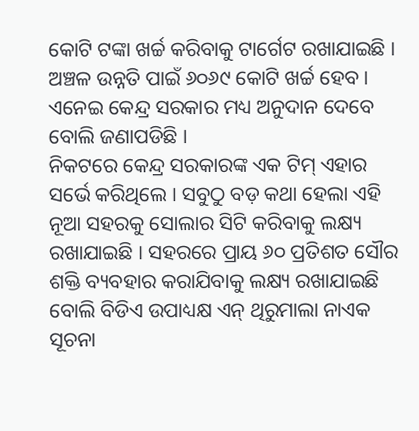କୋଟି ଟଙ୍କା ଖର୍ଚ୍ଚ କରିବାକୁ ଟାର୍ଗେଟ ରଖାଯାଇଛି । ଅଞ୍ଚଳ ଉନ୍ନତି ପାଇଁ ୬୦୬୯ କୋଟି ଖର୍ଚ୍ଚ ହେବ । ଏନେଇ କେନ୍ଦ୍ର ସରକାର ମଧ୍ୟ ଅନୁଦାନ ଦେବେ ବୋଲି ଜଣାପଡିଛି ।
ନିକଟରେ କେନ୍ଦ୍ର ସରକାରଙ୍କ ଏକ ଟିମ୍ ଏହାର ସର୍ଭେ କରିଥିଲେ । ସବୁଠୁ ବଡ଼ କଥା ହେଲା ଏହି ନୂଆ ସହରକୁ ସୋଲାର ସିଟି କରିବାକୁ ଲକ୍ଷ୍ୟ ରଖାଯାଇଛି । ସହରରେ ପ୍ରାୟ ୬୦ ପ୍ରତିଶତ ସୌର ଶକ୍ତି ବ୍ୟବହାର କରାଯିବାକୁ ଲକ୍ଷ୍ୟ ରଖାଯାଇଛି ବୋଲି ବିଡିଏ ଉପାଧ୍ୟକ୍ଷ ଏନ୍ ଥିରୁମାଲା ନାଏକ ସୂଚନା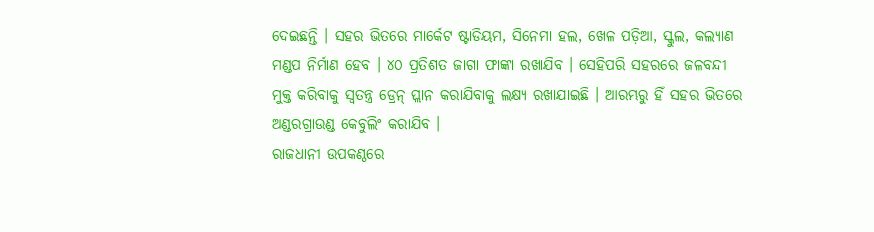ଦେଇଛନ୍ତି । ସହର ଭିତରେ ମାର୍କେଟ ଷ୍ଟାଡିୟମ, ସିନେମା ହଲ, ଖେଳ ପଡ଼ିଆ, ସ୍କୁଲ, କଲ୍ୟାଣ ମଣ୍ଡପ ନିର୍ମାଣ ହେବ । ୪୦ ପ୍ରତିଶତ ଜାଗା ଫାଙ୍କା ରଖାଯିବ । ସେହିପରି ସହରରେ ଜଳବନ୍ଦୀ ମୁକ୍ତ କରିବାକୁ ସ୍ୱତନ୍ତ୍ର ଡ୍ରେନ୍ ପ୍ଲାନ କରାଯିବାକୁ ଲକ୍ଷ୍ୟ ରଖାଯାଇଛି । ଆରମ୍ଭରୁ ହିଁ ସହର ଭିତରେ ଅଣ୍ଡରଗ୍ରାଉଣ୍ଡ କେବୁଲିଂ କରାଯିବ ।
ରାଜଧାନୀ ଉପକଣ୍ଠରେ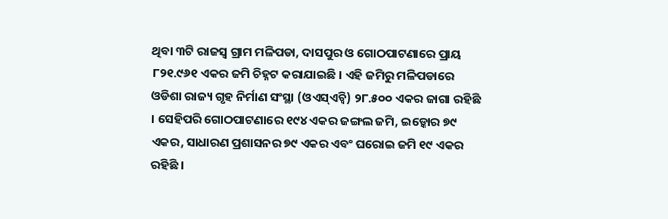ଥିବା ୩ଟି ରାଜସ୍ୱ ଗ୍ରାମ ମଳିପଡା, ଦାସପୁର ଓ ଗୋଠପାଟଣାରେ ପ୍ରାୟ ୮୨୧.୯୬୧ ଏକର ଜମି ଚିହ୍ନଟ କରାଯାଇଛି । ଏହି ଜମିରୁ ମଳିପଡାରେ ଓଡିଶା ରାଜ୍ୟ ଗୃହ ନିର୍ମାଣ ସଂସ୍ଥା (ଓଏସ୍ଏଚ୍ବି) ୨୮.୫୦୦ ଏକର ଜାଗା ରହିଛି । ସେହିପରି ଗୋଠପାଟଣାରେ ୧୯୪ ଏକର ଜଙ୍ଗଲ ଜମି, ଇଡ୍କୋର ୭୯ ଏକର, ସାଧାରଣ ପ୍ରଶାସନର ୭୯ ଏକର ଏବଂ ଘରୋଇ ଜମି ୧୯ ଏକର ରହିଛି ।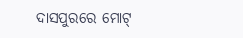ଦାସପୁରରେ ମୋଟ୍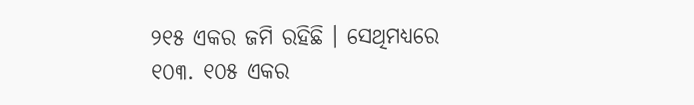୨୧୫ ଏକର ଜମି ରହିଛି । ସେଥିମଧ୍ୟରେ ୧୦୩. ୧୦୫ ଏକର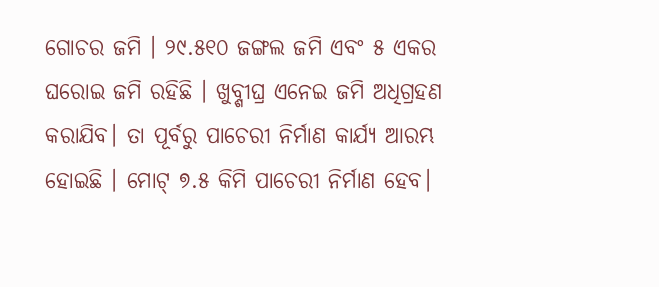ଗୋଚର ଜମି । ୨୯.୫୧୦ ଜଙ୍ଗଲ ଜମି ଏବଂ ୫ ଏକର ଘରୋଇ ଜମି ରହିଛି । ଖୁବ୍ଶୀଘ୍ର ଏନେଇ ଜମି ଅଧିଗ୍ରହଣ କରାଯିବ। ତା ପୂର୍ବରୁ ପାଚେରୀ ନିର୍ମାଣ କାର୍ଯ୍ୟ ଆରମ୍ଭ ହୋଇଛି । ମୋଟ୍ ୭.୫ କିମି ପାଚେରୀ ନିର୍ମାଣ ହେବ।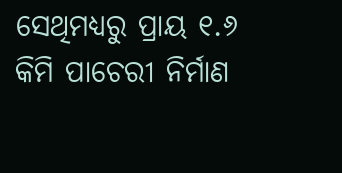ସେଥିମଧ୍ୟରୁ ପ୍ରାୟ ୧.୬ କିମି ପାଚେରୀ ନିର୍ମାଣ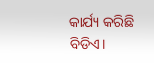କାର୍ଯ୍ୟ କରିଛି ବିଡିଏ।